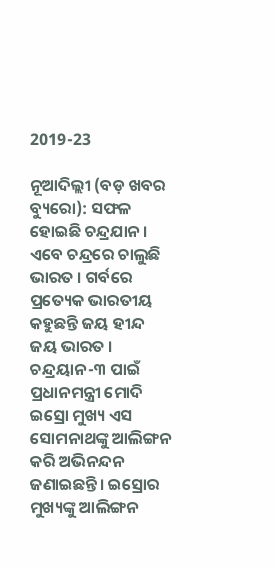2019-23

ନୂଆଦିଲ୍ଲୀ (ବଡ଼ ଖବର ବ୍ୟୁରୋ): ସଫଳ ହୋଇଛି ଚନ୍ଦ୍ରଯାନ । ଏବେ ଚନ୍ଦ୍ରରେ ଚାଲୁଛି ଭାରତ । ଗର୍ବରେ ପ୍ରତ୍ୟେକ ଭାରତୀୟ କହୁଛନ୍ତି ଜୟ ହୀନ୍ଦ ଜୟ ଭାରତ । ଚନ୍ଦ୍ରୟାନ-୩ ପାଇଁ ପ୍ରଧାନମନ୍ତ୍ରୀ ମୋଦି ଇସ୍ରୋ ମୁଖ୍ୟ ଏସ ସୋମନାଥଙ୍କୁ ଆଲିଙ୍ଗନ କରି ଅଭିନନ୍ଦନ ଜଣାଇଛନ୍ତି। ଇସ୍ରୋର ମୁଖ୍ୟଙ୍କୁ ଆଲିଙ୍ଗନ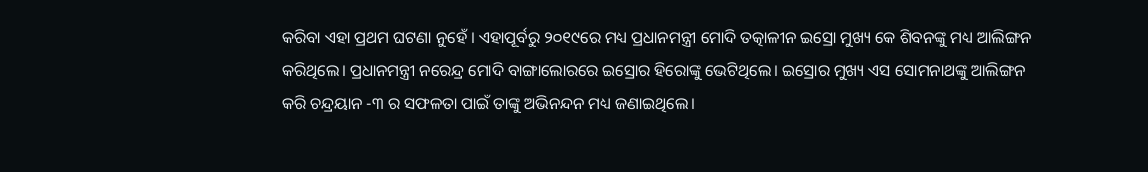କରିବା ଏହା ପ୍ରଥମ ଘଟଣା ନୁହେଁ । ଏହାପୂର୍ବରୁ ୨୦୧୯ରେ ମଧ୍ୟ ପ୍ରଧାନମନ୍ତ୍ରୀ ମୋଦି ତତ୍କାଳୀନ ଇସ୍ରୋ ମୁଖ୍ୟ କେ ଶିବନଙ୍କୁ ମଧ୍ୟ ଆଲିଙ୍ଗନ କରିଥିଲେ। ପ୍ରଧାନମନ୍ତ୍ରୀ ନରେନ୍ଦ୍ର ମୋଦି ବାଙ୍ଗାଲୋରରେ ଇସ୍ରୋର ହିରୋଙ୍କୁ ଭେଟିଥିଲେ। ଇସ୍ରୋର ମୁଖ୍ୟ ଏସ ସୋମନାଥଙ୍କୁ ଆଲିଙ୍ଗନ କରି ଚନ୍ଦ୍ରୟାନ -୩ ର ସଫଳତା ପାଇଁ ତାଙ୍କୁ ଅଭିନନ୍ଦନ ମଧ୍ୟ ଜଣାଇଥିଲେ।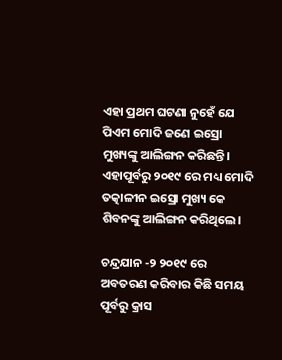ଏହା ପ୍ରଥମ ଘଟଣା ନୁହେଁ ଯେ ପିଏମ ମୋଦି ଜଣେ ଇସ୍ରୋ ମୁଖ୍ୟଙ୍କୁ ଆଲିଙ୍ଗନ କରିଛନ୍ତି। ଏହାପୂର୍ବରୁ ୨୦୧୯ ରେ ମଧ୍ୟ ମୋଦି ତତ୍କାଳୀନ ଇସ୍ରୋ ମୁଖ୍ୟ କେ ଶିବନଙ୍କୁ ଆଲିଙ୍ଗନ କରିଥିଲେ।

ଚନ୍ଦ୍ରଯାନ -୨ ୨୦୧୯ ରେ ଅବତରଣ କରିବାର କିଛି ସମୟ ପୂର୍ବରୁ କ୍ରାସ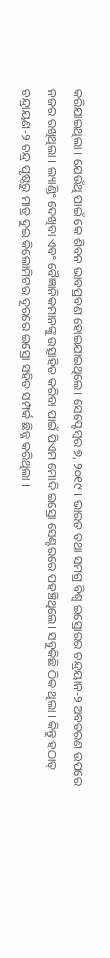କରିଯାଇଥିଲା । ଯେଉଁଥି ପାଇଁ କେ ଶିବନ ଭାବପ୍ରବଣ ହୋଇଯାଇଥିଲେ। ସେପ୍ଟେମ୍ବର ୭, ୨୦୧୯ । ଭାରତ ତଥା ସମଗ୍ର ବିଶ୍ୱ ଇସ୍ରୋରର ଚନ୍ଦ୍ରୟାନ-୨ ଅବତରଣ ଉପରେ ନଜର ରଖିଥିଲା । ଲ୍ୟାଣ୍ଡିଂ ଦେଖିବା ଏବଂ ବୈଜ୍ଞାନିକମାନଙ୍କୁ ଉତ୍ସାହିତ କରିବା ପାଇଁ ପିଏମ ମୋଦି ଇସ୍ରୋ ସେଣ୍ଟରରେ ପହଞ୍ଚିଥିଲେ। ସବୁକିଛି ଠିକ ଥିଲା । କିନ୍ତୁ ହଠାତ୍ ଚନ୍ଦ୍ରାୟଣ-୨ ଚନ୍ଦ୍ର ପୃଷ୍ଠରୁ ମାତ୍ର ଦୁଇ କିଲୋମିଟର ଦୂରରେ ଇସ୍ରୋ ସହିତ ସମ୍ପର୍କ ଛିନ୍ନ କରିଥିଲା ।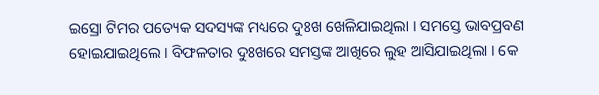ଇସ୍ରୋ ଟିମର ପତ୍ୟେକ ସଦସ୍ୟଙ୍କ ମଧ୍ୟରେ ଦୁଃଖ ଖେଳିଯାଇଥିଲା । ସମସ୍ତେ ଭାବପ୍ରବଣ ହୋଇଯାଇଥିଲେ । ବିଫଳତାର ଦୁଃଖରେ ସମସ୍ତଙ୍କ ଆଖିରେ ଲୁହ ଆସିଯାଇଥିଲା । କେ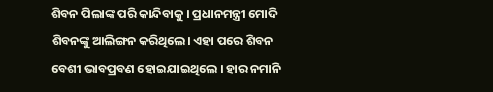ଶିବନ ପିଲାଙ୍କ ପରି କାନ୍ଦିବାକୁ । ପ୍ରଧାନମନ୍ତ୍ରୀ ମୋଦି ଶିବନଙ୍କୁ ଆଲିଙ୍ଗନ କରିଥିଲେ। ଏହା ପରେ ଶିବନ ବେଶୀ ଭାବପ୍ରବଣ ହୋଇଯାଇଥିଲେ । ହାର ନମାନି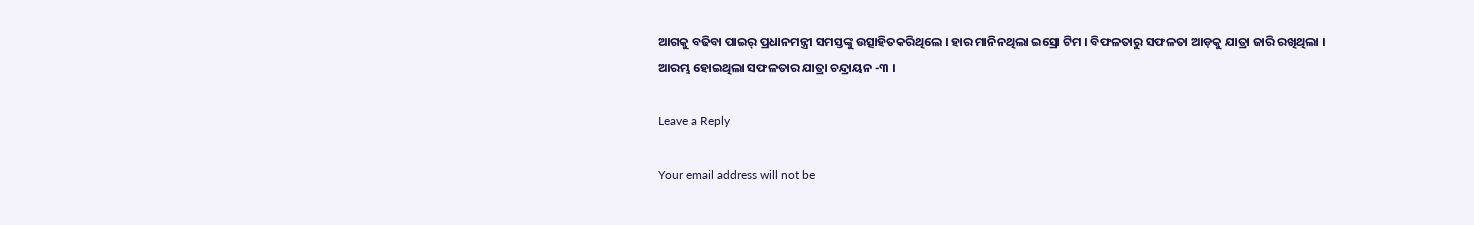ଆଗକୁ ବଢିବା ପାଇର୍ ପ୍ରଧାନମନ୍ତ୍ରୀ ସମସ୍ତଙ୍କୁ ଉତ୍ସାହିତକରିଥିଲେ । ହାର ମାନିନଥିଲା ଇସ୍ରୋ ଟିମ । ବିଫଳତାରୁ ସଫଳତା ଆଡ଼କୁ ଯାତ୍ରା ଜାରି ରଖିଥିଲା । ଆରମ୍ଭ ହୋଇଥିଲା ସଫଳତାର ଯାତ୍ରା ଚନ୍ଦ୍ରାୟନ -୩ ।

Leave a Reply

Your email address will not be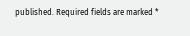published. Required fields are marked *